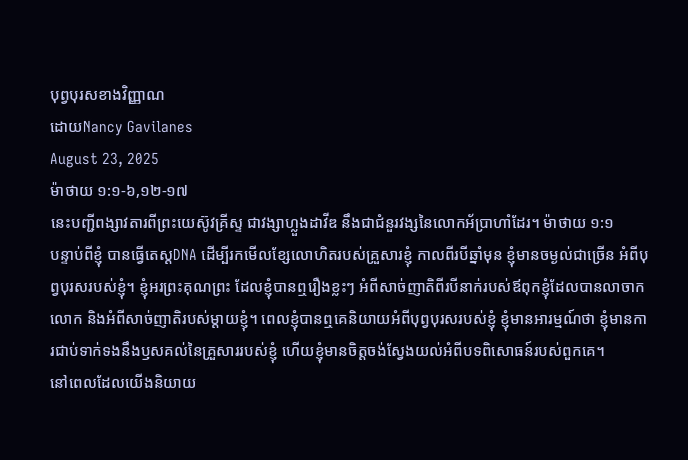បុព្វបុរសខាងវិញ្ញាណ
ដោយNancy Gavilanes
August 23, 2025
ម៉ាថាយ ១:១-៦,១២-១៧
នេះបញ្ជីពង្សាវតារពីព្រះយេស៊ូវគ្រីស្ទ ជាវង្សាហ្លួងដាវីឌ នឹងជាជំនួរវង្សនៃលោកអ័ប្រាហាំដែរ។ ម៉ាថាយ ១:១
បន្ទាប់ពីខ្ញុំ បានធ្វើតេស្តDNA ដើម្បីរកមើលខ្សែលោហិតរបស់គ្រួសារខ្ញុំ កាលពីរបីឆ្នាំមុន ខ្ញុំមានចម្ងល់ជាច្រើន អំពីបុព្វបុរសរបស់ខ្ញុំ។ ខ្ញុំអរព្រះគុណព្រះ ដែលខ្ញុំបានឮរឿងខ្លះៗ អំពីសាច់ញាតិពីរបីនាក់របស់ឪពុកខ្ញុំដែលបានលាចាកលោក និងអំពីសាច់ញាតិរបស់ម្តាយខ្ញុំ។ ពេលខ្ញុំបានឮគេនិយាយអំពីបុព្វបុរសរបស់ខ្ញុំ ខ្ញុំមានអារម្មណ៍ថា ខ្ញុំមានការជាប់ទាក់ទងនឹងឫសគល់នៃគ្រួសាររបស់ខ្ញុំ ហើយខ្ញុំមានចិត្តចង់ស្វែងយល់អំពីបទពិសោធន៍របស់ពួកគេ។
នៅពេលដែលយើងនិយាយ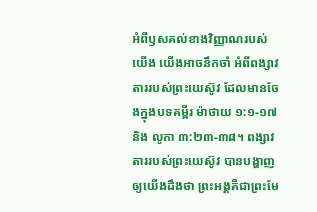អំពីឫសគល់ខាងវិញ្ញាណរបស់យើង យើងអាចនឹកចាំ អំពីពង្សាវតាររបស់ព្រះយេស៊ូវ ដែលមានចែងក្នុងបទគម្ពីរ ម៉ាថាយ ១:១-១៧ និង លូកា ៣:២៣-៣៨។ ពង្សាវតាររបស់ព្រះយេស៊ូវ បានបង្ហាញឲ្យយើងដឹងថា ព្រះអង្គគឺជាព្រះមែ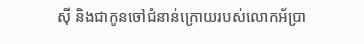ស៊ី និងជាកូនចៅជំនាន់ក្រោយរបស់លោកអ័ប្រា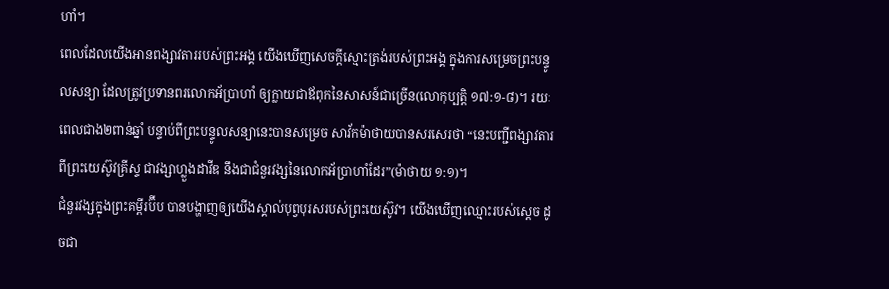ហាំ។
ពេលដែលយើងអានពង្សាវតាររបស់ព្រះអង្គ យើងឃើញសេចក្តីស្មោះត្រង់របស់ព្រះអង្គ ក្នុងការសម្រេចព្រះបន្ទូលសន្យា ដែលត្រូវប្រទានពរលោកអ័ប្រាហាំ ឲ្យក្លាយជាឪពុកនៃសាសន៍ជាច្រើន(លោកុប្បត្តិ ១៧:១-៨)។ រយៈពេលជាង២ពាន់ឆ្នាំ បន្ទាប់ពីព្រះបន្ទូលសន្យានេះបានសម្រេច សាវ័កម៉ាថាយបានសរសេរថា “នេះបញ្ជីពង្សាវតារពីព្រះយេស៊ូវគ្រីស្ទ ជាវង្សាហ្លួងដាវីឌ នឹងជាជំនួរវង្សនៃលោកអ័ប្រាហាំដែរ”(ម៉ាថាយ ១:១)។
ជំនួរវង្សក្នុងព្រះគម្ពីរប៊ីប បានបង្ហាញឲ្យយើងស្គាល់បុព្វបុរសរបស់ព្រះយេស៊ូវ។ យើងឃើញឈ្មោះរបស់ស្តេច ដូចជា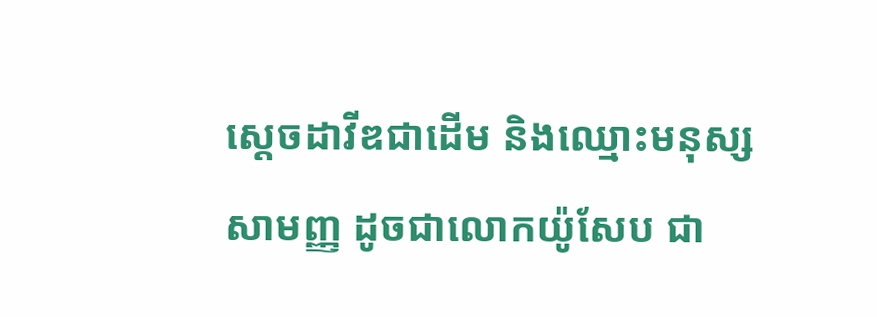ស្តេចដាវីឌជាដើម និងឈ្មោះមនុស្សសាមញ្ញ ដូចជាលោកយ៉ូសែប ជា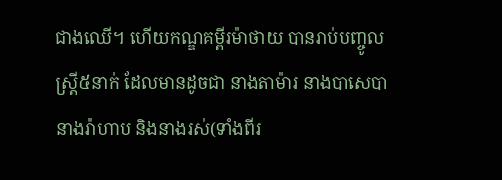ជាងឈើ។ ហើយកណ្ឌគម្ពីរម៉ាថាយ បានរាប់បញ្ចូលស្រ្តី៥នាក់ ដែលមានដូចជា នាងតាម៉ារ នាងបាសេបា នាងរ៉ាហាប និងនាងរស់(ទាំងពីរ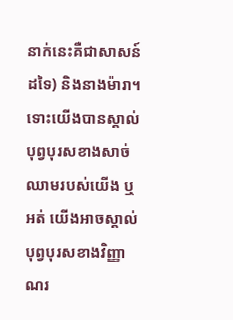នាក់នេះគឺជាសាសន៍ដទៃ) និងនាងម៉ារា។
ទោះយើងបានស្គាល់បុព្វបុរសខាងសាច់ឈាមរបស់យើង ឬអត់ យើងអាចស្គាល់បុព្វបុរសខាងវិញ្ញាណរ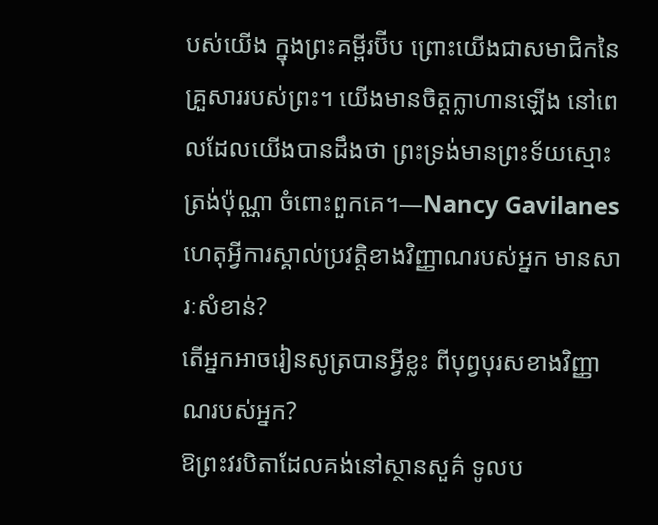បស់យើង ក្នុងព្រះគម្ពីរប៊ីប ព្រោះយើងជាសមាជិកនៃគ្រួសាររបស់ព្រះ។ យើងមានចិត្តក្លាហានឡើង នៅពេលដែលយើងបានដឹងថា ព្រះទ្រង់មានព្រះទ័យស្មោះត្រង់ប៉ុណ្ណា ចំពោះពួកគេ។—Nancy Gavilanes
ហេតុអ្វីការស្គាល់ប្រវត្តិខាងវិញ្ញាណរបស់អ្នក មានសារៈសំខាន់?
តើអ្នកអាចរៀនសូត្របានអ្វីខ្លះ ពីបុព្វបុរសខាងវិញ្ញាណរបស់អ្នក?
ឱព្រះវរបិតាដែលគង់នៅស្ថានសួគ៌ ទូលប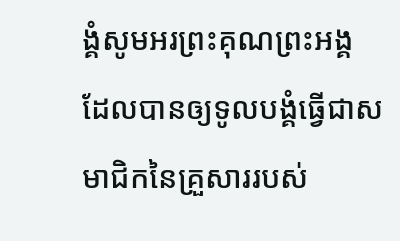ង្គំសូមអរព្រះគុណព្រះអង្គ
ដែលបានឲ្យទូលបង្គំធ្វើជាសមាជិកនៃគ្រួសាររបស់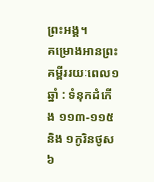ព្រះអង្គ។
គម្រោងអានព្រះគម្ពីររយៈពេល១ឆ្នាំ : ទំនុកដំកើង ១១៣-១១៥ និង ១កូរិនថូស ៦